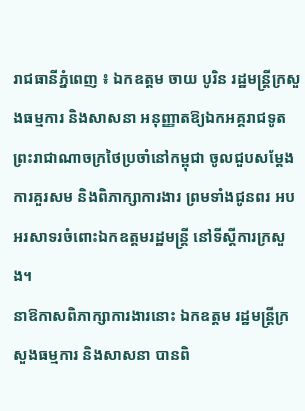រាជធានីភ្នំពេញ ៖ ឯកឧត្តម ចាយ បូរិន រដ្ឋមន្ត្រីក្រសួងធម្មការ និងសាសនា អនុញ្ញាតឱ្យឯកអគ្គរាជទូតព្រះរាជាណាចក្រថៃប្រចាំនៅកម្ពុជា ចូលជួបសម្តែងការគួរសម និងពិភាក្សាការងារ ព្រមទាំងជូនពរ អបអរសាទរចំពោះឯកឧត្តមរដ្ឋមន្រ្តី នៅទីស្តីការក្រសួង។
នាឱកាសពិភាក្សាការងារនោះ ឯកឧត្តម រដ្ឋមន្ត្រីក្រសួងធម្មការ និងសាសនា បានពិ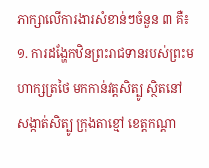ភាក្សាលើការងារសំខាន់ៗចំនួន ៣ គឺ៖
១. ការដង្ហែកឋិនព្រះរាជទានរបស់ព្រះមហាក្សត្រថៃ មកកាន់វត្តសិត្បូ ស្ថិតនៅសង្កាត់សិត្បូ ក្រុងតាខ្មៅ ខេត្តកណ្តា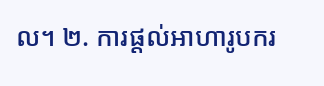ល។ ២. ការផ្តល់អាហារូបករ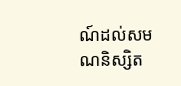ណ៍ដល់សមណនិស្សិត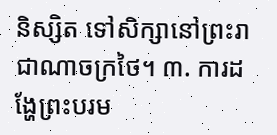និស្សិត ទៅសិក្សានៅព្រះរាជាណាចក្រថៃ។ ៣. ការដង្ហែព្រះបរម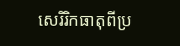សេរិរិកធាតុពីប្រ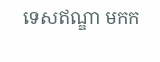ទេសឥណ្ឌា មកក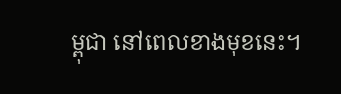ម្ពុជា នៅពេលខាងមុខនេះ។